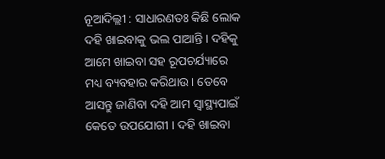ନୂଆଦିଲ୍ଲୀ : ସାଧାରଣତଃ କିଛି ଲୋକ ଦହି ଖାଇବାକୁ ଭଲ ପାଆନ୍ତି । ଦହିକୁ ଆମେ ଖାଇବା ସହ ରୂପଚର୍ଯ୍ୟାରେ ମଧ୍ୟ ବ୍ୟବହାର କରିଥାଉ । ତେବେ ଆସନ୍ତୁ ଜାଣିବା ଦହି ଆମ ସ୍ବାସ୍ଥ୍ୟପାଇଁ କେତେ ଉପଯୋଗୀ । ଦହି ଖାଇବା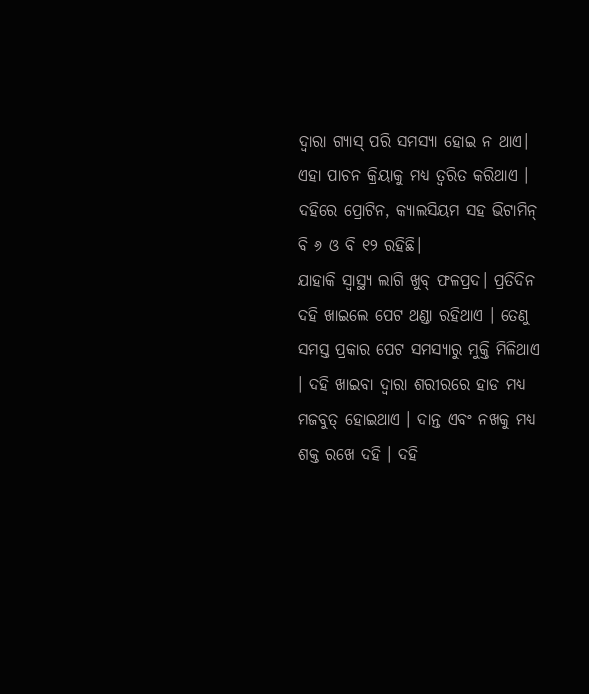ଦ୍ୱାରା ଗ୍ୟାସ୍ ପରି ସମସ୍ୟା ହୋଇ ନ ଥାଏ। ଏହା ପାଚନ କ୍ରିୟାକୁ ମଧ୍ୟ ତ୍ବରିତ କରିଥାଏ । ଦହିରେ ପ୍ରୋଟିନ, କ୍ୟାଲସିୟମ ସହ ଭିଟାମିନ୍ ବି ୬ ଓ ବି ୧୨ ରହିଛି।
ଯାହାକି ସ୍ୱାସ୍ଥ୍ୟ ଲାଗି ଖୁବ୍ ଫଳପ୍ରଦ। ପ୍ରତିଦିନ ଦହି ଖାଇଲେ ପେଟ ଥଣ୍ଡା ରହିଥାଏ । ତେଣୁ ସମସ୍ତ ପ୍ରକାର ପେଟ ସମସ୍ୟାରୁ ମୁକ୍ତି ମିଳିଥାଏ । ଦହି ଖାଇବା ଦ୍ବାରା ଶରୀରରେ ହାଡ ମଧ୍ୟ ମଜବୁତ୍ ହୋଇଥାଏ । ଦାନ୍ତ ଏବଂ ନଖକୁ ମଧ୍ୟ ଶକ୍ତ ରଖେ ଦହି । ଦହି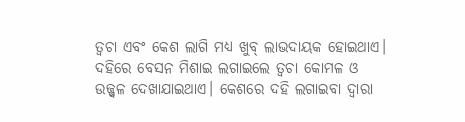ତ୍ୱଚା ଏବଂ କେଶ ଲାଗି ମଧ୍ୟ ଖୁବ୍ ଲାଭଦାୟକ ହୋଇଥାଏ। ଦହିରେ ବେସନ ମିଶାଇ ଲଗାଇଲେ ତ୍ୱଚା କୋମଳ ଓ ଉଜ୍ଜ୍ୱଳ ଦେଖାଯାଇଥାଏ। କେଶରେ ଦହି ଲଗାଇବା ଦ୍ବାରା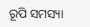ରୂପି ସମସ୍ୟା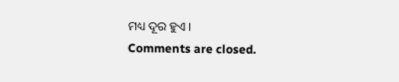ମଧ୍ୟ ଦୂର ହୁଏ ।
Comments are closed.